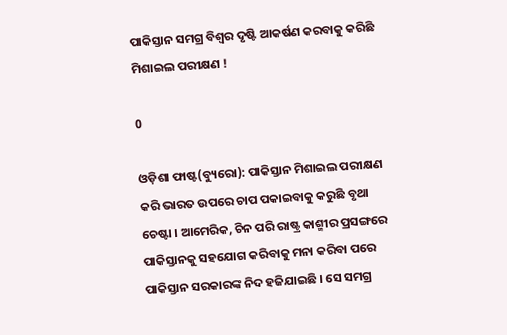ପାକିସ୍ତାନ ସମଗ୍ର ବିଶ୍ୱର ଦୃଷ୍ଟି ଆକର୍ଷଣ କରବାକୁ କରିଛି ମିଶାଇଲ ପରୀକ୍ଷଣ !

0

ଓଡ଼ିଶା ଫାଷ୍ଟ(ବ୍ୟୁରୋ): ପାକିସ୍ତାନ ମିଶାଇଲ ପରୀକ୍ଷଣ କରି ଭାରତ ଉପରେ ଚାପ ପକାଇବାକୁ କରୁଛି ବୃଥା ଚେଷ୍ଟା । ଆମେରିକ, ଚିନ ପରି ରାଷ୍ଟ୍ର କାଶ୍ମୀର ପ୍ରସଙ୍ଗରେ ପାକିସ୍ତାନକୁ ସହଯୋଗ କରିବାକୁ ମନା କରିବା ପରେ ପାକିସ୍ତାନ ସରକାରଙ୍କ ନିଦ ହଜିଯାଇଛି । ସେ ସମଗ୍ର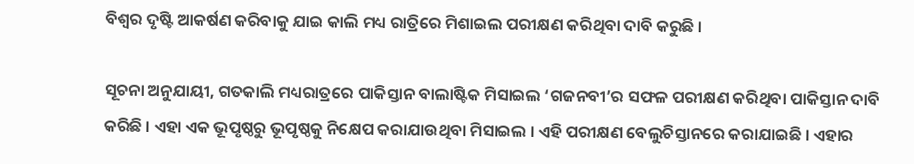ବିଶ୍ୱର ଦୃଷ୍ଟି ଆକର୍ଷଣ କରିବାକୁ ଯାଇ କାଲି ମଧ୍ୟ ରାତ୍ରିରେ ମିଶାଇଲ ପରୀକ୍ଷଣ କରିଥିବା ଦାବି କରୁଛି ।

ସୂଚନା ଅନୁଯାୟୀ, ଗତକାଲି ମଧ୍ୟରାତ୍ରରେ ପାକିସ୍ତାନ ବାଲାଷ୍ଟିକ ମିସାଇଲ ‘ଗଜନବୀ’ର ସଫଳ ପରୀକ୍ଷଣ କରିଥିବା ପାକିସ୍ତାନ ଦାବି କରିଛି । ଏହା ଏକ ଭୂପୃଷ୍ଠରୁ ଭୂପୃଷ୍ଠକୁ ନିକ୍ଷେପ କରାଯାଉଥିବା ମିସାଇଲ । ଏହି ପରୀକ୍ଷଣ ବେଲୁଚିସ୍ତାନରେ କରାଯାଇଛି । ଏହାର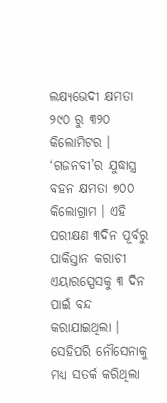ଲକ୍ଷ୍ୟଭେଦୀ କ୍ଷମତା ୨୯୦ ରୁ ୩୨୦ କିଲୋମିଟର । ‘ଗଜନବୀ’ର ଯୁଦ୍ଧାସ୍ତ୍ର ବହନ କ୍ଷମତା ୭୦୦ କିଲୋଗ୍ରାମ । ଏହି ପରୀକ୍ଷଣ ୩ଦିନ ପୂର୍ବରୁ ପାକିସ୍ତାନ କରାଚୀ ଏୟାରସ୍ପେସକୁ ୩ ଦିନ ପାଇଁ ବନ୍ଦ କରାଯାଇଥିଲା । ସେହିପରି ନୌସେନାକୁ ମଧ୍ୟ ସତର୍କ କରିଥିଲା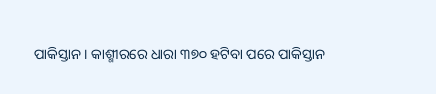ପାକିସ୍ତାନ । କାଶ୍ମୀରରେ ଧାରା ୩୭୦ ହଟିବା ପରେ ପାକିସ୍ତାନ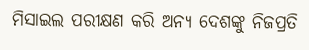ମିସାଇଲ ପରୀକ୍ଷଣ କରି ଅନ୍ୟ ଦେଶଙ୍କୁ ନିଜପ୍ରତି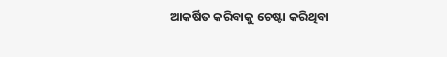ଆକର୍ଷିତ କରିବାକୁ ଚେଷ୍ଟା କରିଥିବା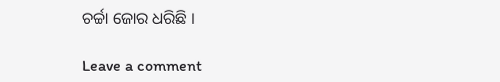ଚର୍ଚ୍ଚା ଜୋର ଧରିଛି ।

Leave a comment